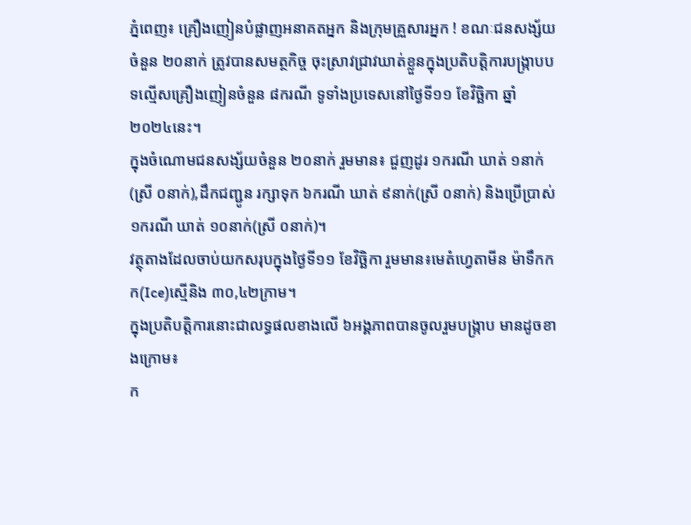ភ្នំពេញ៖ គ្រឿងញៀនបំផ្លាញអនាគតអ្នក និងក្រុមគ្រួសារអ្នក ! ខណៈជនសង្ស័យចំនួន ២០នាក់ ត្រូវបានសមត្ថកិច្ច ចុះស្រាវជ្រាវឃាត់ខ្លួនក្នុងប្រតិបត្តិការបង្ក្រាបបទល្មើសគ្រឿងញៀនចំនួន ៨ករណី ទូទាំងប្រទេសនៅថ្ងៃទី១១ ខែវិច្ឆិកា ឆ្នាំ២០២៤នេះ។
ក្នុងចំណោមជនសង្ស័យចំនួន ២០នាក់ រួមមាន៖ ជួញដូរ ១ករណី ឃាត់ ១នាក់(ស្រី ០នាក់),ដឹកជញ្ជូន រក្សាទុក ៦ករណី ឃាត់ ៩នាក់(ស្រី ០នាក់) និងប្រើប្រាស់ ១ករណី ឃាត់ ១០នាក់(ស្រី ០នាក់)។
វត្ថុតាងដែលចាប់យកសរុបក្នុងថ្ងៃទី១១ ខែវិច្ឆិកា រួមមាន៖មេតំហ្វេតាមីន ម៉ាទឹកកក(Ice)ស្មេីនិង ៣០,៤២ក្រាម។
ក្នុងប្រតិបត្តិការនោះជាលទ្ធផលខាងលើ ៦អង្គភាពបានចូលរួមបង្ក្រាប មានដូចខាងក្រោម៖
ក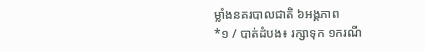ម្លាំងនគរបាលជាតិ ៦អង្គភាព
*១ / បាត់ដំបង៖ រក្សាទុក ១ករណី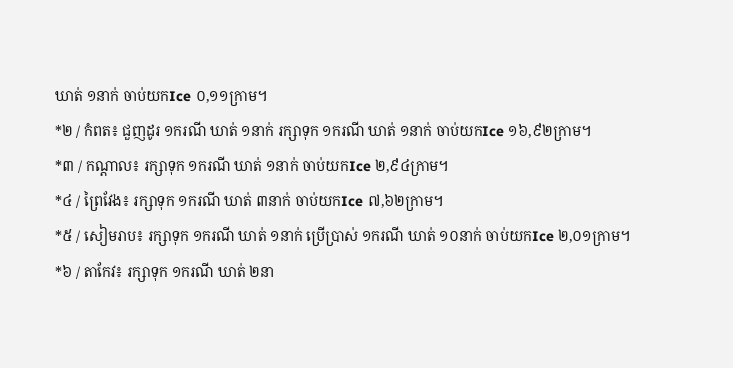ឃាត់ ១នាក់ ចាប់យកIce ០,១១ក្រាម។
*២ / កំពត៖ ជួញដូរ ១ករណី ឃាត់ ១នាក់ រក្សាទុក ១ករណី ឃាត់ ១នាក់ ចាប់យកIce ១៦,៩២ក្រាម។
*៣ / កណ្តាល៖ រក្សាទុក ១ករណី ឃាត់ ១នាក់ ចាប់យកIce ២,៩៤ក្រាម។
*៤ / ព្រៃវែង៖ រក្សាទុក ១ករណី ឃាត់ ៣នាក់ ចាប់យកIce ៧,៦២ក្រាម។
*៥ / សៀមរាប៖ រក្សាទុក ១ករណី ឃាត់ ១នាក់ ប្រើប្រាស់ ១ករណី ឃាត់ ១០នាក់ ចាប់យកIce ២,០១ក្រាម។
*៦ / តាកែវ៖ រក្សាទុក ១ករណី ឃាត់ ២នា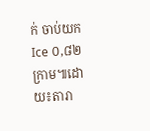ក់ ចាប់យកIce ០,៨២ក្រាម៕ដោយ៖តារា